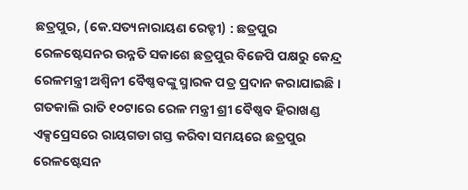ଛତ୍ରପୁର, (କେ.ସତ୍ୟନାରାୟଣ ରେଡ୍ଡୀ) : ଛତ୍ରପୁର ରେଳଷ୍ଟେସନର ଉନ୍ନତି ସକାଶେ ଛତ୍ରପୁର ବିଜେପି ପକ୍ଷରୁ କେନ୍ଦ୍ର ରେଳମନ୍ତ୍ରୀ ଅଶ୍ୱିନୀ ବୈଷ୍ଣବଙ୍କୁ ସ୍ମାରକ ପତ୍ର ପ୍ରଦାନ କରାଯାଇଛି । ଗତକାଲି ରାତି ୧୦ଟାରେ ରେଳ ମନ୍ତ୍ରୀ ଶ୍ରୀ ବୈଷ୍ଣବ ହିରାଖଣ୍ଡ ଏକ୍ସପ୍ରେସରେ ରାୟଗଡା ଗସ୍ତ କରିବା ସମୟରେ ଛତ୍ରପୁର ରେଳଷ୍ଟେସନ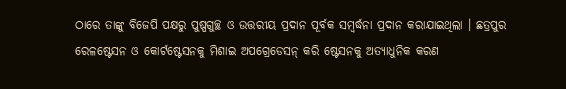ଠାରେ ତାଙ୍କୁ ବିଜେପି ପକ୍ଷରୁ ପୁଷ୍ପଗୁଚ୍ଛ ଓ ଉତ୍ତରୀୟ ପ୍ରଦାନ ପୂର୍ବକ ସମ୍ବର୍ଦ୍ଧନା ପ୍ରଦାନ କରାଯାଇଥିଲା । ଛତ୍ରପୁର ରେଳଷ୍ଟେସନ ଓ କୋର୍ଟଷ୍ଟେସନକୁ ମିଶାଇ ଅପଗ୍ରେଡେସନ୍ କରି ଷ୍ଟେସନକୁ ଅତ୍ୟାଧୁନିକ କରଣ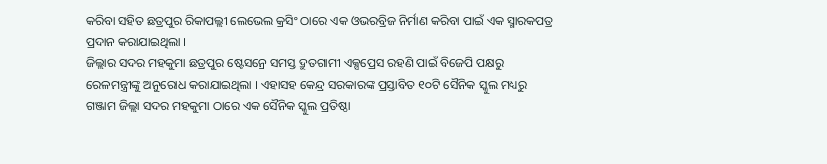କରିବା ସହିତ ଛତ୍ରପୁର ରିକାପଲ୍ଲୀ ଲେଭେଲ କ୍ରସିଂ ଠାରେ ଏକ ଓଭରବ୍ରିଜ ନିର୍ମାଣ କରିବା ପାଇଁ ଏକ ସ୍ମାରକପତ୍ର ପ୍ରଦାନ କରାଯାଇଥିଲା ।
ଜିଲ୍ଲାର ସଦର ମହକୁମା ଛତ୍ରପୁର ଷ୍ଟେସନ୍ରେ ସମସ୍ତ ଦ୍ରୁତଗାମୀ ଏକ୍ସପ୍ରେସ ରହଣି ପାଇଁ ବିଜେପି ପକ୍ଷରୁ ରେଳମନ୍ତ୍ରୀଙ୍କୁ ଅନୁରୋଧ କରାଯାଇଥିଲା । ଏହାସହ କେନ୍ଦ୍ର ସରକାରଙ୍କ ପ୍ରସ୍ତାବିତ ୧୦ଟି ସୈନିକ ସ୍କୁଲ ମଧ୍ୟରୁ ଗଞ୍ଜାମ ଜିଲ୍ଲା ସଦର ମହକୁମା ଠାରେ ଏକ ସୈନିକ ସ୍କୁଲ ପ୍ରତିଷ୍ଠା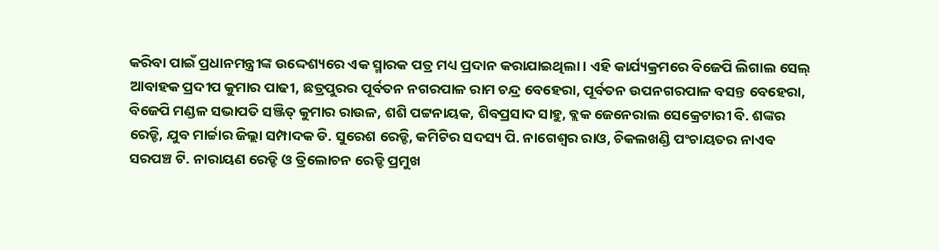କରିବା ପାଇଁ ପ୍ରଧାନମନ୍ତ୍ରୀଙ୍କ ଉଦ୍ଦେଶ୍ୟରେ ଏକ ସ୍ମାରକ ପତ୍ର ମଧ୍ୟ ପ୍ରଦାନ କରାଯାଇଥିଲା । ଏହି କାର୍ଯ୍ୟକ୍ରମରେ ବିଜେପି ଲିଗାଲ ସେଲ୍ ଆବାହକ ପ୍ରଦୀପ କୁମାର ପାଢୀ, ଛତ୍ରପୁରର ପୂର୍ବତନ ନଗରପାଳ ରାମ ଚନ୍ଦ୍ର ବେହେରା, ପୂର୍ବତନ ଉପନଗରପାଳ ବସନ୍ତ ବେହେରା, ବିଜେପି ମଣ୍ଡଳ ସଭାପତି ସଞ୍ଜିତ୍ କୁମାର ରାଉଳ, ଶଶି ପଟ୍ଟନାୟକ, ଶିବପ୍ରସାଦ ସାହୁ, ବ୍ଲକ ଜେନେରାଲ ସେକ୍ରେଟାରୀ ବି. ଶଙ୍କର ରେଡ୍ଡି, ଯୁବ ମାର୍ଚ୍ଚାର ଜିଲ୍ଲା ସମ୍ପାଦକ ଡି. ସୁରେଶ ରେଡ୍ଡି, କମିଟିର ସଦସ୍ୟ ପି. ନାଗେଶ୍ୱର ରାଓ, ଚିକଲଖଣ୍ଡି ପଂଚାୟତର ନାଏବ ସରପଞ୍ଚ ଟି. ନାରାୟଣ ରେଡ୍ଡି ଓ ତ୍ରିଲୋଚନ ରେଡ୍ଡି ପ୍ରମୁଖ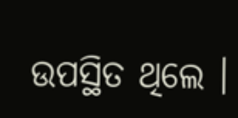ଉପସ୍ଥିତ ଥିଲେ ।